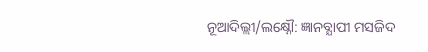ନୂଆଦିଲ୍ଲୀ/ଲକ୍ଷ୍ନୌ: ଜ୍ଞାନବ୍ଯାପୀ ମସଜିଦ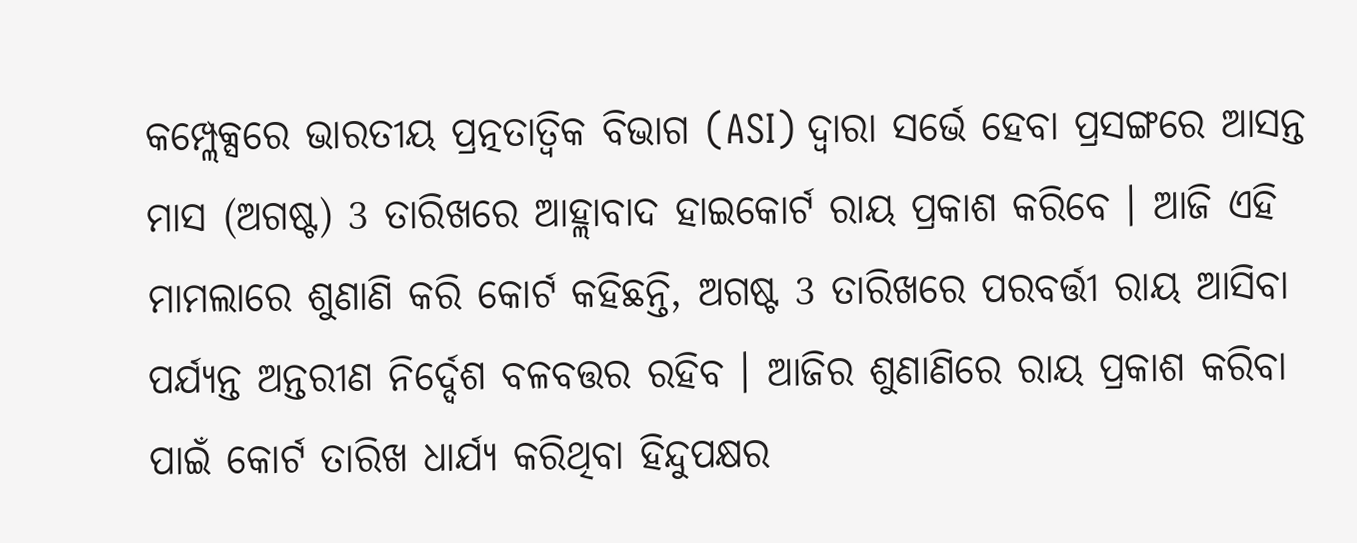କମ୍ପ୍ଲେକ୍ସରେ ଭାରତୀୟ ପ୍ରତ୍ନତାତ୍ବିକ ବିଭାଗ (ASI) ଦ୍ବାରା ସର୍ଭେ ହେବା ପ୍ରସଙ୍ଗରେ ଆସନ୍ତ ମାସ (ଅଗଷ୍ଟ) 3 ତାରିଖରେ ଆହ୍ଲାବାଦ ହାଇକୋର୍ଟ ରାୟ ପ୍ରକାଶ କରିବେ । ଆଜି ଏହି ମାମଲାରେ ଶୁଣାଣି କରି କୋର୍ଟ କହିଛନ୍ତି, ଅଗଷ୍ଟ 3 ତାରିଖରେ ପରବର୍ତ୍ତୀ ରାୟ ଆସିବା ପର୍ଯ୍ୟନ୍ତ ଅନ୍ତରୀଣ ନିର୍ଦ୍ଦେଶ ବଳବତ୍ତର ରହିବ । ଆଜିର ଶୁଣାଣିରେ ରାୟ ପ୍ରକାଶ କରିବା ପାଇଁ କୋର୍ଟ ତାରିଖ ଧାର୍ଯ୍ୟ କରିଥିବା ହିନ୍ଦୁପକ୍ଷର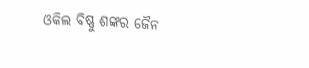ଓକିଲ ବିଷ୍ଣୁ ଶଙ୍କର ଜୈନ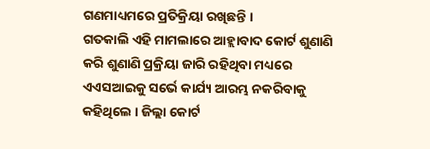ଗଣମାଧ୍ୟମରେ ପ୍ରତିକ୍ରିୟା ରଖିଛନ୍ତି ।
ଗତକାଲି ଏହି ମାମଲାରେ ଆହ୍ଲାବାଦ କୋର୍ଟ ଶୁଣାଣି କରି ଶୁଣାଣି ପ୍ରକ୍ରିୟା ଜାରି ରହିଥିବା ମଧ୍ୟରେ ଏଏସଆଇକୁ ସର୍ଭେ କାର୍ଯ୍ୟ ଆରମ୍ଭ ନକରିବାକୁ କହିଥିଲେ । ଜିଲ୍ଲା କୋର୍ଟ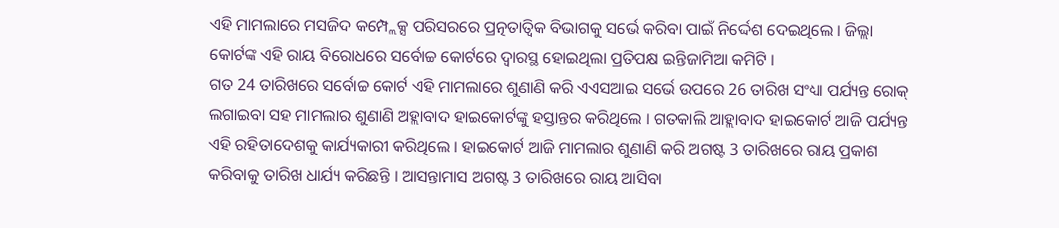ଏହି ମାମଲାରେ ମସଜିଦ କମ୍ପ୍ଲେକ୍ସ ପରିସରରେ ପ୍ରତ୍ନତାତ୍ବିକ ବିଭାଗକୁ ସର୍ଭେ କରିବା ପାଇଁ ନିର୍ଦ୍ଦେଶ ଦେଇଥିଲେ । ଜିଲ୍ଲା କୋର୍ଟଙ୍କ ଏହି ରାୟ ବିରୋଧରେ ସର୍ବୋଚ୍ଚ କୋର୍ଟରେ ଦ୍ବାରସ୍ଥ ହୋଇଥିଲା ପ୍ରତିପକ୍ଷ ଇନ୍ତିଜାମିଆ କମିଟି ।
ଗତ 24 ତାରିଖରେ ସର୍ବୋଚ୍ଚ କୋର୍ଟ ଏହି ମାମଲାରେ ଶୁଣାଣି କରି ଏଏସଆଇ ସର୍ଭେ ଉପରେ 26 ତାରିଖ ସଂଧ୍ୟା ପର୍ଯ୍ୟନ୍ତ ରୋକ୍ ଲଗାଇବା ସହ ମାମଲାର ଶୁଣାଣି ଅହ୍ଲାବାଦ ହାଇକୋର୍ଟଙ୍କୁ ହସ୍ତାନ୍ତର କରିଥିଲେ । ଗତକାଲି ଆହ୍ଲାବାଦ ହାଇକୋର୍ଟ ଆଜି ପର୍ଯ୍ୟନ୍ତ ଏହି ରହିତାଦେଶକୁ କାର୍ଯ୍ୟକାରୀ କରିଥିଲେ । ହାଇକୋର୍ଟ ଆଜି ମାମଲାର ଶୁଣାଣି କରି ଅଗଷ୍ଟ 3 ତାରିଖରେ ରାୟ ପ୍ରକାଶ କରିବାକୁ ତାରିଖ ଧାର୍ଯ୍ୟ କରିଛନ୍ତି । ଆସନ୍ତାମାସ ଅଗଷ୍ଟ 3 ତାରିଖରେ ରାୟ ଆସିବା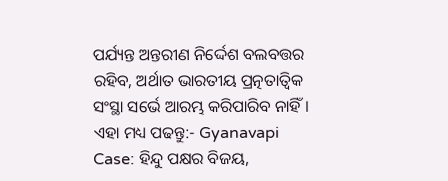ପର୍ଯ୍ୟନ୍ତ ଅନ୍ତରୀଣ ନିର୍ଦ୍ଦେଶ ବଲବତ୍ତର ରହିବ, ଅର୍ଥାତ ଭାରତୀୟ ପ୍ରତ୍ନତାତ୍ବିକ ସଂସ୍ଥା ସର୍ଭେ ଆରମ୍ଭ କରିପାରିବ ନାହିଁ ।
ଏହା ମଧ୍ୟ ପଢନ୍ତୁ:- Gyanavapi Case: ହିନ୍ଦୁ ପକ୍ଷର ବିଜୟ,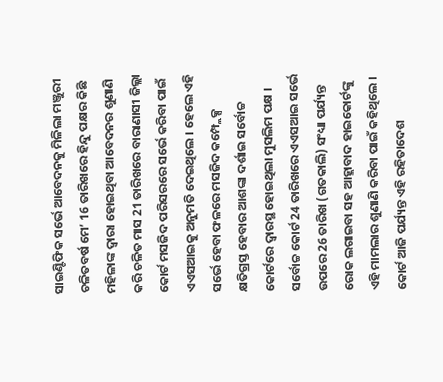ସାଇଣ୍ଟିଫିକ ସର୍ଭେ ଆବେଦନକୁ ମିଳିଲା ମଞ୍ଜୁରୀ
ଚଳିତବର୍ଷ ମେ’ 16 ତାରିଖରେ ହିନ୍ଦୁ ପକ୍ଷର କିଛି ମହିଳାଙ୍କ ଦ୍ବାରା ହୋଇଥିବା ଆବେଦନର ଶୁଣାଣି କରି ଚଳିତ ମାସ 21 ତାରିଖରେ ବାରାଣାସୀ ଜିଲ୍ଲା କୋର୍ଟ ମସଜିଦ ପରିସରରେ ସର୍ଭେ କରିବା ପାଇଁ ଏଏସଆଇକୁ ଅନୁମତି ଦେଇଥିଲେ । ହେଲେ ଏହି ସର୍ଭେ ହେବା ଫଳରେ ମସଜିଦ କମ୍ପ୍ଲେକ୍ସ କ୍ଷତିଗ୍ରସ୍ତ ହେବାର ଆଶଙ୍କା ଦର୍ଶାଇ ସର୍ବୋଚ୍ଚ କୋର୍ଟରେ ଦ୍ବାରସ୍ଥ ହୋଇଥିଲା ମୁସଲିମ ପକ୍ଷ । ସର୍ବୋଚ୍ଚ କୋର୍ଟ 24 ତାରିଖରେ ଏଏସଆଇ ସର୍ଭେ ଉପରେ 26 ତାରିଖ (ଗତକାଲି) ସଂଧ୍ୟା ପର୍ଯ୍ୟନ୍ତ ରୋକ ଲଗାଇବା ସହ ଆହ୍ଲାବାଦ ହାଇକୋର୍ଟଙ୍କୁ ଏହି ମାମଲାର ଶୁଣାଣି କରିବା ପାଇଁ କହିଥିଲେ । କୋର୍ଟ ଆଜି ପର୍ଯ୍ୟନ୍ତ ଏହି ରହିତାଦେଶ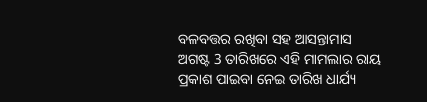ବଳବତ୍ତର ରଖିବା ସହ ଆସନ୍ତାମାସ ଅଗଷ୍ଟ 3 ତାରିଖରେ ଏହି ମାମଲାର ରାୟ ପ୍ରକାଶ ପାଇବା ନେଇ ତାରିଖ ଧାର୍ଯ୍ୟ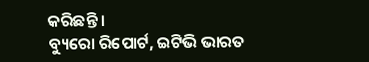କରିଛନ୍ତି ।
ବ୍ୟୁରୋ ରିପୋର୍ଟ, ଇଟିଭି ଭାରତ